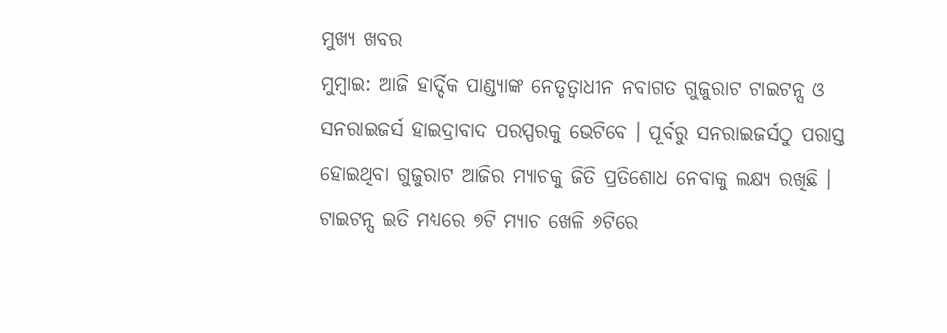ମୁଖ୍ୟ ଖବର
ମୁମ୍ବାଇ: ଆଜି ହାର୍ଦ୍ଦିକ ପାଣ୍ଡ୍ୟାଙ୍କ ନେତୃତ୍ବାଧୀନ ନବାଗତ ଗୁଜୁରାଟ ଟାଇଟନ୍ସ ଓ ସନରାଇଜର୍ସ ହାଇଦ୍ରାବାଦ ପରସ୍ପରକୁ ଭେଟିବେ । ପୂର୍ବରୁ ସନରାଇଜର୍ସଠୁ ପରାସ୍ତ ହୋଇଥିବା ଗୁଜୁରାଟ ଆଜିର ମ୍ୟାଚକୁ ଜିତି ପ୍ରତିଶୋଧ ନେବାକୁ ଲକ୍ଷ୍ୟ ରଖିଛି ।
ଟାଇଟନ୍ସ ଇତି ମଧ୍ୟରେ ୭ଟି ମ୍ୟାଚ ଖେଳି ୬ଟିରେ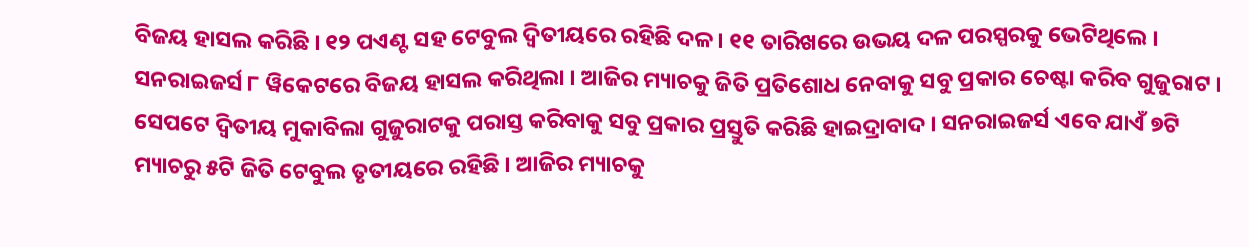ବିଜୟ ହାସଲ କରିଛି । ୧୨ ପଏଣ୍ଟ ସହ ଟେବୁଲ ଦ୍ବିତୀୟରେ ରହିଛି ଦଳ । ୧୧ ତାରିଖରେ ଉଭୟ ଦଳ ପରସ୍ପରକୁ ଭେଟିଥିଲେ । ସନରାଇଜର୍ସ ୮ ୱିକେଟରେ ବିଜୟ ହାସଲ କରିଥିଲା । ଆଜିର ମ୍ୟାଚକୁ ଜିତି ପ୍ରତିଶୋଧ ନେବାକୁ ସବୁ ପ୍ରକାର ଚେଷ୍ଟା କରିବ ଗୁଜୁରାଟ ।
ସେପଟେ ଦ୍ବିତୀୟ ମୁକାବିଲା ଗୁଜୁରାଟକୁ ପରାସ୍ତ କରିବାକୁ ସବୁ ପ୍ରକାର ପ୍ରସ୍ତୁତି କରିଛି ହାଇଦ୍ରାବାଦ । ସନରାଇଜର୍ସ ଏବେ ଯାଏଁ ୭ଟି ମ୍ୟାଚରୁ ୫ଟି ଜିତି ଟେବୁଲ ତୃତୀୟରେ ରହିଛି । ଆଜିର ମ୍ୟାଚକୁ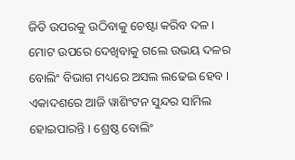ଜିତି ଉପରକୁ ଉଠିବାକୁ ଚେଷ୍ଟା କରିବ ଦଳ । ମୋଟ ଉପରେ ଦେଖିବାକୁ ଗଲେ ଉଭୟ ଦଳର ବୋଲିଂ ବିଭାଗ ମଧ୍ୟରେ ଅସଲ ଲଢେଇ ହେବ । ଏକାଦଶରେ ଆଜି ୱାଶିଂଟନ ସୁନ୍ଦର ସାମିଲ ହୋଇପାରନ୍ତି । ଶ୍ରେଷ୍ଠ ବୋଲିଂ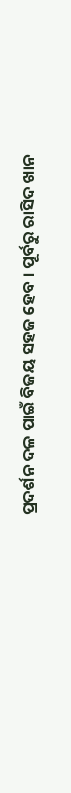ପ୍ରଦର୍ଶନ ଦଳ ପାଇଁ ବିଜୟ ସହଜ ହେବ । ପୂର୍ବରୁ ରାସିଦ ଖାନ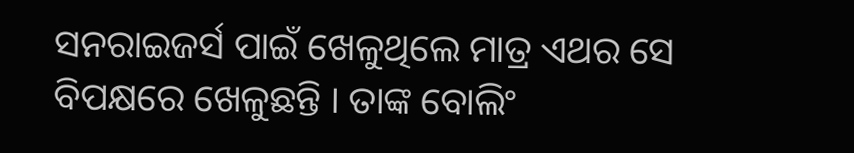ସନରାଇଜର୍ସ ପାଇଁ ଖେଳୁଥିଲେ ମାତ୍ର ଏଥର ସେ ବିପକ୍ଷରେ ଖେଳୁଛନ୍ତି । ତାଙ୍କ ବୋଲିଂ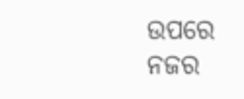ଉପରେ ନଜର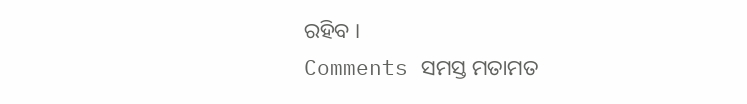ରହିବ ।
Comments ସମସ୍ତ ମତାମତ